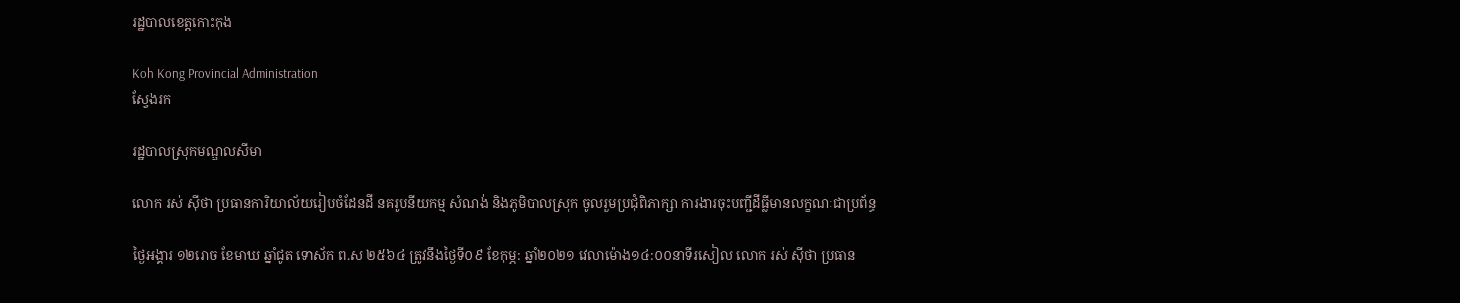រដ្ឋបាលខេត្តកោះកុង

Koh Kong Provincial Administration
ស្វែងរក

រដ្ឋបាលស្រុកមណ្ឌលសីមា

លោក រស់ ស៊ីថា ប្រធានការិយាល័យរៀបចំដែនដី នគរូបនីយកម្ម សំណង់ និងភូមិបាលស្រុក ចូលរួមប្រជុំពិភាក្សា ការងារចុះបញ្ជីដីធ្លីមានលក្ខណៈជាប្រព័ន្ធ

ថ្ងៃអង្គារ ១២រោច ខែមាឃ ឆ្នាំជូត ទោស័ក ព.ស ២៥៦៤ ត្រូវនឹងថ្ងៃទី០៩ ខែកុម្ភ: ឆ្នាំ២០២១ វេលាម៉ោង១៤:០០នាទីរសៀល លោក រស់ ស៊ីថា ប្រធាន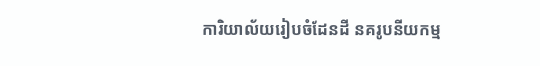ការិយាល័យរៀបចំដែនដី នគរូបនីយកម្ម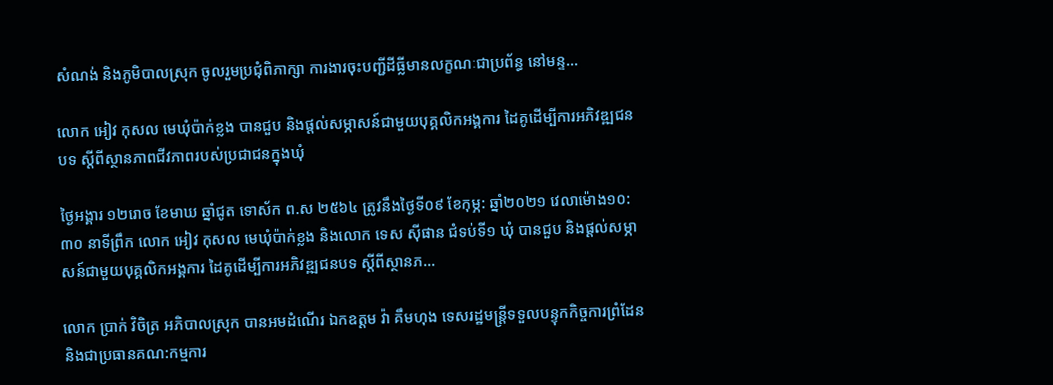សំណង់ និងភូមិបាលស្រុក ចូលរួមប្រជុំពិភាក្សា ការងារចុះបញ្ជីដីធ្លីមានលក្ខណៈជាប្រព័ន្ធ នៅមន្ទ...

លោក អៀវ កុសល មេឃុំប៉ាក់ខ្លង បានជួប និងផ្ដល់សម្ភាសន៍ជាមួយបុគ្គលិកអង្គការ ដៃគូដើម្បីការអភិវឌ្ឍជនបទ ស្តីពីស្ថានភាពជីវភាពរបស់ប្រជាជនក្នុងឃុំ

ថ្ងៃអង្គារ ១២រោច ខែមាឃ ឆ្នាំជូត ទោស័ក ព.ស ២៥៦៤ ត្រូវនឹងថ្ងៃទី០៩ ខែកុម្ភ: ឆ្នាំ២០២១ វេលាម៉ោង១០:៣០ នាទីព្រឹក លោក អៀវ កុសល មេឃុំប៉ាក់ខ្លង និងលោក ទេស ស៊ីផាន ជំទប់ទី១ ឃុំ បានជួប និងផ្ដល់សម្ភាសន៍ជាមួយបុគ្គលិកអង្គការ ដៃគូដើម្បីការអភិវឌ្ឍជនបទ ស្តីពីស្ថានភ...

លោក ប្រាក់ វិចិត្រ អភិបាលស្រុក បានអមដំណើរ ឯកឧត្តម វ៉ា គឹមហុង ទេសរដ្ឋមន្រ្តីទទួលបន្ទុកកិច្ចការព្រំដែន និងជាប្រធានគណ:កម្មការ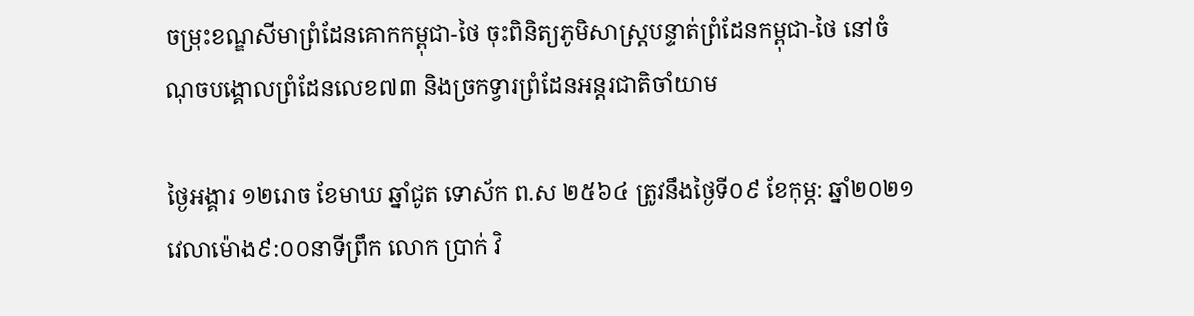ចម្រុះខណ្ឌសីមាព្រំដែនគោកកម្ពុជា-ថៃ ចុះពិនិត្យភូមិសាស្រ្តបន្ទាត់ព្រំដែនកម្ពុជា-ថៃ នៅចំណុចបង្គោលព្រំដែនលេខ៧៣ និងច្រកទ្វារព្រំដែនអន្តរជាតិចាំយាម

ថ្ងៃអង្គារ ១២រោច ខែមាឃ ឆ្នាំជូត ទោស័ក ព.ស ២៥៦៤ ត្រូវនឹងថ្ងៃទី០៩ ខែកុម្ភ: ឆ្នាំ២០២១ វេលាម៉ោង៩:០០នាទីព្រឹក លោក ប្រាក់ វិ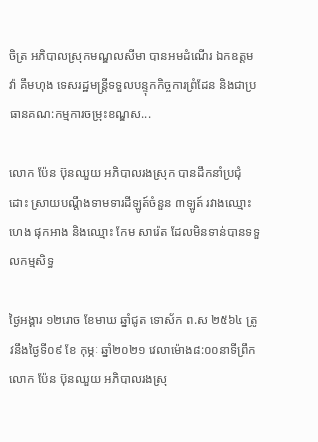ចិត្រ អភិបាលស្រុកមណ្ឌលសីមា បានអមដំណើរ ឯកឧត្តម វ៉ា គឹមហុង ទេសរដ្ឋមន្រ្តីទទួលបន្ទុកកិច្ចការព្រំដែន និងជាប្រធានគណ:កម្មការចម្រុះខណ្ឌស...

លោក ប៉ែន ប៊ុនឈួយ អភិបាលរងស្រុក បានដឹកនាំប្រជុំដោះ ស្រាយបណ្ដឹងទាមទារដីឡូត៍ចំនួន ៣ឡូត៍ រវាងឈ្មោះ ហេង ផុកអាង និងឈ្មោះ កែម សារ៉េត ដែលមិនទាន់បានទទួលកម្មសិទ្ធ

ថ្ងៃអង្គារ ១២រោច ខែមាឃ ឆ្នាំជូត ទោស័ក ព.ស ២៥៦៤ ត្រូវនឹងថ្ងៃទី០៩ ខែ កុម្ភៈ ឆ្នាំ២០២១ វេលាម៉ោង៨:០០នាទីព្រឹក លោក ប៉ែន ប៊ុនឈួយ អភិបាលរងស្រុ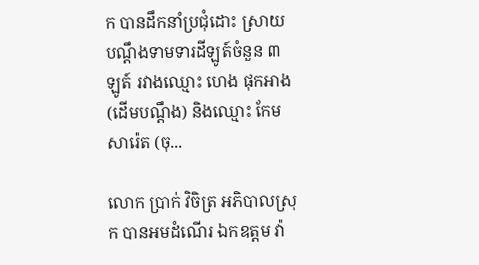ក បានដឹកនាំប្រជុំដោះ ស្រាយបណ្ដឹងទាមទារដីឡូត៍ចំនួន ៣ឡូត៍ រវាងឈ្មោះ ហេង ផុកអាង (ដើមបណ្ដឹង) និងឈ្មោះ កែម សារ៉េត (ចុ...

លោក ប្រាក់ វិចិត្រ អភិបាលស្រុក បានអមដំណើរ ឯកឧត្តម វ៉ា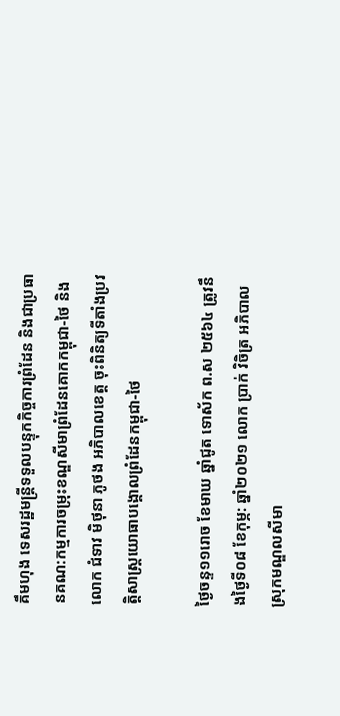គឹមហុង ទេសរដ្ឋមន្រ្តីទទួលបន្ទុកកិច្ចការព្រំដែន និងជាប្រធានគណ:កម្មការចម្រុះខណ្ឌសីមាព្រំដែនគោកកម្ពុជា-ថៃ និងលោក ជំទាវ មិថុនា ភូថង អភិបាលខេត្ត ចុះពិនិត្យទីតាំងប្រវត្តិសាស្រ្តយោធាបង្គោលព្រំដែនកម្ពុជា-ថៃ

ថ្ងៃចន្ទ១១រោច ខែមាឃ ឆ្នាំជូត ទោស័ក ព.ស ២៥៦៤ ត្រូវនឹងថ្ងៃទី០៨ ខែកុម្ភ: ឆ្នាំ២០២១ លោក ប្រាក់ វិចិត្រ អភិបាលស្រុកមណ្ឌលសីមា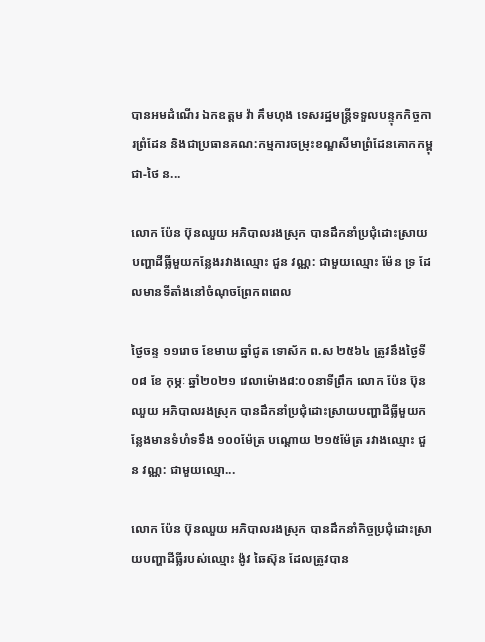បានអមដំណើរ ឯកឧត្តម វ៉ា គឹមហុង ទេសរដ្ឋមន្រ្តីទទួលបន្ទុកកិច្ចការព្រំដែន និងជាប្រធានគណ:កម្មការចម្រុះខណ្ឌសីមាព្រំដែនគោកកម្ពុជា-ថៃ ន...

លោក ប៉ែន ប៊ុនឈួយ អភិបាលរងស្រុក បានដឹកនាំប្រជុំដោះស្រាយបញ្ហាដីធ្លីមួយកន្លែងរវាងឈ្មោះ ជួន វណ្ណ: ជាមួយឈ្មោះ ម៉ែន ទ្រ ដែលមានទីតាំងនៅចំណុចព្រែកពពេល

ថ្ងៃចន្ទ ១១រោច ខែមាឃ ឆ្នាំជូត ទោស័ក ព.ស ២៥៦៤ ត្រូវនឹងថ្ងៃទី ០៨ ខែ កុម្ភៈ ឆ្នាំ២០២១ វេលាម៉ោង៨:០០នាទីព្រឹក លោក ប៉ែន ប៊ុនឈួយ អភិបាលរងស្រុក បានដឹកនាំប្រជុំដោះស្រាយបញ្ហាដីធ្លីមួយកន្លែងមានទំហំទទឹង ១០០ម៉ែត្រ បណ្ដោយ ២១៥ម៉ែត្រ រវាងឈ្មោះ ជួន វណ្ណ: ជាមួយឈ្មោ...

លោក ប៉ែន ប៊ុនឈួយ អភិបាលរងស្រុក បានដឹកនាំកិច្ចប្រជុំដោះស្រាយបញ្ហាដីធ្លីរបស់ឈ្មោះ ង៉ូវ ឆៃស៊ុន ដែលត្រូវបាន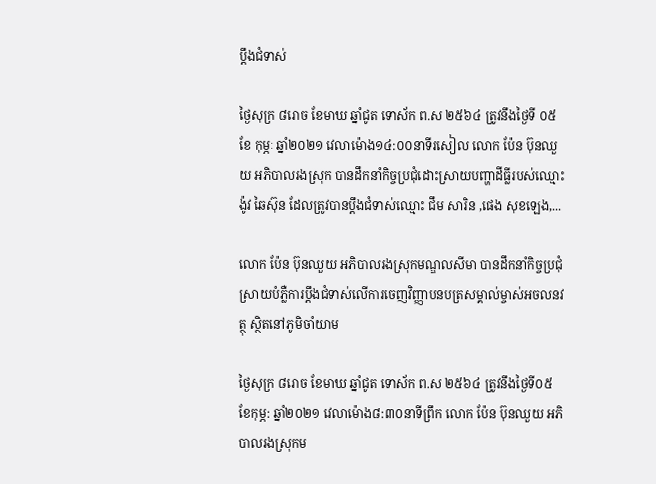ប្ដឹងជំទាស់

ថ្ងៃសុក្រ ៨រោច ខែមាឃ ឆ្នាំជូត ទោស័ក ព.ស ២៥៦៤ ត្រូវនឹងថ្ងៃទី ០៥ ខែ កុម្ភៈ ឆ្នាំ២០២១ វេលាម៉ោង១៤:០០នាទីរសៀល លោក ប៉ែន ប៊ុនឈួយ អភិបាលរងស្រុក បានដឹកនាំកិច្ចប្រជុំដោះស្រាយបញ្ហាដីធ្លីរបស់ឈ្មោះ ង៉ូវ ឆៃស៊ុន ដែលត្រូវបានប្ដឹងជំទាស់ឈ្មោះ ជឹម សារិន ,ផេង សុខឡេង,...

លោក ប៉ែន ប៊ុនឈួយ អភិបាលរងស្រុកមណ្ឌលសីមា បានដឹកនាំកិច្ចប្រជុំស្រាយបំភ្លឺការប្ដឹងជំទាស់លើការចេញវិញ្ញាបនបត្រសម្គាល់ម្ចាស់អចលនវត្ថុ ស្ថិតនៅភូមិចាំយាម

ថ្ងៃសុក្រ ៨រោច ខែមាឃ ឆ្នាំជូត ទោស័ក ព.ស ២៥៦៤ ត្រូវនឹងថ្ងៃទី០៥ ខែកុម្ភ: ឆ្នាំ២០២១ វេលាម៉ោង៨:៣០នាទីព្រឹក លោក ប៉ែន ប៊ុនឈួយ អភិបាលរងស្រុកម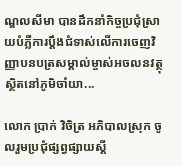ណ្ឌលសីមា បានដឹកនាំកិច្ចប្រជុំស្រាយបំភ្លឺការប្ដឹងជំទាស់លើការចេញវិញ្ញាបនបត្រសម្គាល់ម្ចាស់អចលនវត្ថុ ស្ថិតនៅភូមិចាំយា...

លោក ប្រាក់ វិចិត្រ អភិបាលស្រុក ចូលរួមប្រជុំផ្សព្វផ្សាយស្ដី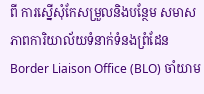ពី ការស្នើសុំកែសម្រួលនិងបន្ថែម សមាសភាពការិយាល័យទំនាក់ទំនងព្រំដែន Border Liaison Office (BLO) ចាំយាម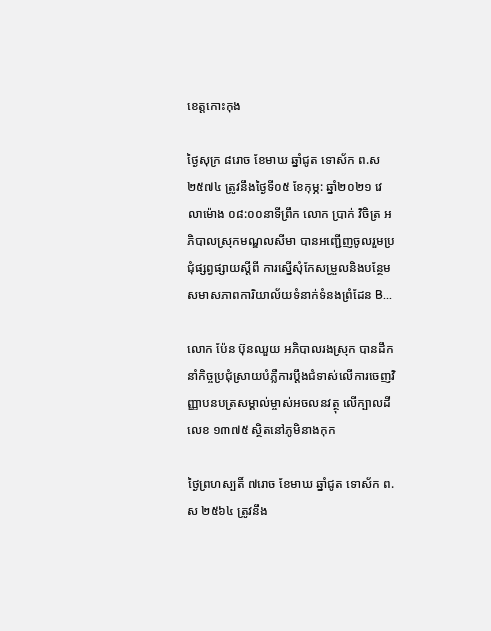ខេត្តកោះកុង

ថ្ងៃសុក្រ ៨រោច ខែមាឃ ឆ្នាំជូត ទោស័ក ព.ស ២៥៧៤ ត្រូវនឹងថ្ងៃទី០៥ ខែកុម្ភ: ឆ្នាំ២០២១ វេលាម៉ោង ០៨:០០នាទីព្រឹក លោក ប្រាក់ វិចិត្រ អភិបាលស្រុកមណ្ឌលសីមា បានអញ្ជើញចូលរួមប្រជុំផ្សព្វផ្សាយស្ដីពី ការស្នើសុំកែសម្រួលនិងបន្ថែម សមាសភាពការិយាល័យទំនាក់ទំនងព្រំដែន B...

លោក ប៉ែន ប៊ុនឈួយ អភិបាលរងស្រុក បានដឹកនាំកិច្ចប្រជុំស្រាយបំភ្លឺការប្ដឹងជំទាស់លើការចេញវិញ្ញាបនបត្រសម្គាល់ម្ចាស់អចលនវត្ថុ លើក្បាលដីលេខ ១៣៧៥ ស្ថិតនៅភូមិនាងកុក

ថ្ងៃព្រហស្បតិ៍ ៧រោច ខែមាឃ ឆ្នាំជូត ទោស័ក ព.ស ២៥៦៤ ត្រូវនឹង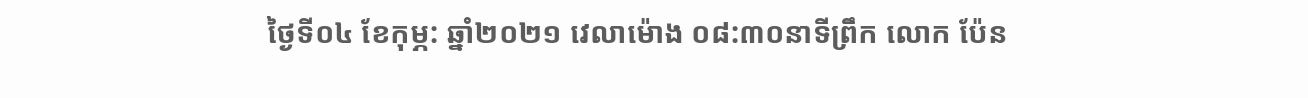ថ្ងៃទី០៤ ខែកុម្ភ: ឆ្នាំ២០២១ វេលាម៉ោង ០៨:៣០នាទីព្រឹក លោក ប៉ែន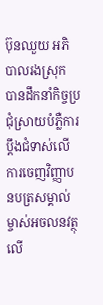ប៊ុនឈួយ អភិបាលរងស្រុក បានដឹកនាំកិច្ចប្រជុំស្រាយបំភ្លឺការប្ដឹងជំទាស់លើការចេញវិញ្ញាបនបត្រសម្គាល់ម្ចាស់អចលនវត្ថុលើ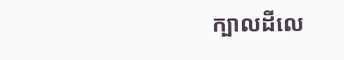ក្បាលដីលេ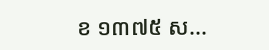ខ ១៣៧៥ ស...